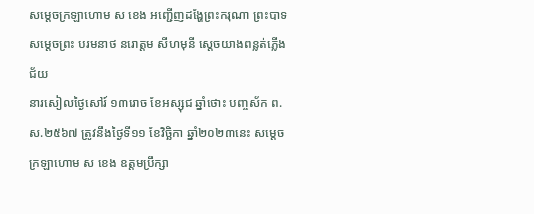សម្តេចក្រឡាហោម ស ខេង អញ្ជើញដង្ហែព្រះករុណា ព្រះបាទសម្ដេចព្រះ បរមនាថ នរោត្តម សីហមុនី ស្ដេចយាងពន្លត់ភ្លើងជ័យ
នារសៀលថ្ងៃសៅរ៍ ១៣រោច ខែអស្សុជ ឆ្នាំថោះ បញ្ចស័ក ព.ស.២៥៦៧ ត្រូវនឹងថ្ងៃទី១១ ខែវិច្ឆិកា ឆ្នាំ២០២៣នេះ សម្តេចក្រឡាហោម ស ខេង ឧត្តមប្រឹក្សា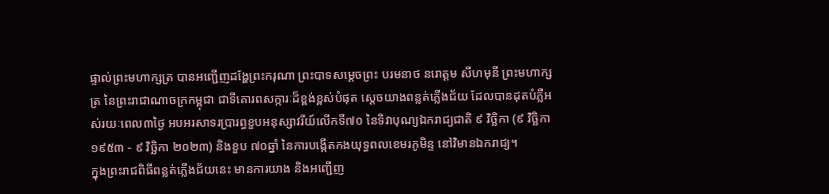ផ្ទាល់ព្រះមហាក្សត្រ បានអញ្ជើញដង្ហែព្រះករុណា ព្រះបាទសម្ដេចព្រះ បរមនាថ នរោត្តម សីហមុនី ព្រះមហាក្សត្រ នៃព្រះរាជាណាចក្រកម្ពុជា ជាទីគោរពសក្ការៈដ៏ខ្ពង់ខ្ពស់បំផុត ស្ដេចយាងពន្លត់ភ្លើងជ័យ ដែលបានដុតបំភ្លឺអស់រយៈពេល៣ថ្ងៃ អបអរសាទរប្រារព្ធខួបអនុស្សាវរីយ៍លើកទី៧០ នៃទិវាបុណ្យឯករាជ្យជាតិ ៩ វិច្ឆិកា (៩ វិច្ឆិកា ១៩៥៣ - ៩ វិច្ឆិកា ២០២៣) និងខួប ៧០ឆ្នាំ នៃការបង្កើតកងយុទ្ធពលខេមរភូមិន្ទ នៅវិមានឯករាជ្យ។
ក្នុងព្រះរាជពិធីពន្លត់ភ្លើងជ័យនេះ មានការយាង និងអញ្ជើញ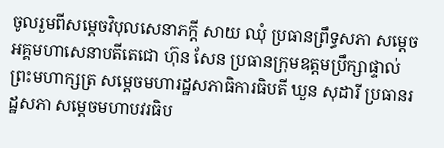ចូលរួមពីសម្ដេចវិបុលសេនាភក្ដី សាយ ឈុំ ប្រធានព្រឹទ្ធសភា សម្ដេចអគ្គមហាសេនាបតីតេជោ ហ៊ុន សែន ប្រធានក្រុមឧត្តមប្រឹក្សាផ្ទាល់ព្រះមហាក្សត្រ សម្តេចមហារដ្ឋសភាធិការធិបតី ឃួន សុដារី ប្រធានរដ្ឋសភា សម្តេចមហាបវរធិប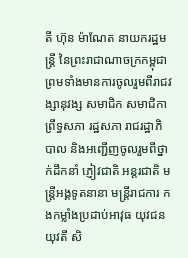តី ហ៊ុន ម៉ាណែត នាយករដ្ឋមន្ត្រី នៃព្រះរាជាណាចក្រកម្ពុជា ព្រមទាំងមានការចូលរួមពីរាជវង្សានុវង្ស សមាជិក សមាជិកា ព្រឹទ្ធសភា រដ្ឋសភា រាជរដ្ឋាភិបាល និងអញ្ជើញចូលរួមពីថ្នាក់ដឹកនាំ ភ្ញៀវជាតិ អន្តរជាតិ មន្ត្រីអង្គទូតនានា មន្រ្តីរាជការ កងកម្លាំងប្រដាប់អាវុធ យុវជន យុវតី សិ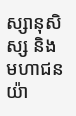ស្សានុសិស្ស និងមហាជនយ៉ា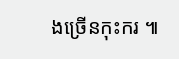ងច្រើនកុះករ ៕